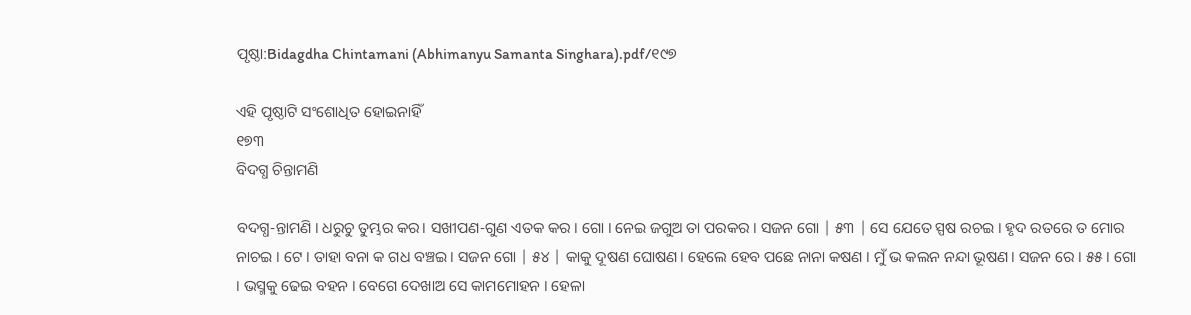ପୃଷ୍ଠା:Bidagdha Chintamani (Abhimanyu Samanta Singhara).pdf/୧୯୭

ଏହି ପୃଷ୍ଠାଟି ସଂଶୋଧିତ ହୋଇନାହିଁ
୧୭୩
ବିଦଗ୍ଧ ଚିନ୍ତାମଣି

ବଦଗ୍ଧ-ନ୍ତାମଣି । ଧରୁଚୁ ତୁମ୍ଭର କର। ସଖୀପଣ-ଗୁଣ ଏତକ କର । ଗୋ । ନେଇ ଜଗୁଅ ତା ପରକର । ସଜନ ଗୋ | ୫୩ | ସେ ଯେତେ ସ୍ପଷ ରଚଇ । ହୃଦ ରତରେ ତ ମୋର ନାଚଇ । ଟେ । ତାହା ବନା କ ଗଧ ବଞ୍ଚଇ । ସଜନ ଗୋ | ୫୪ | କାକୁ ଦୂଷଣ ଘୋଷଣ। ହେଲେ ହେବ ପଛେ ନାନା କଷଣ । ମୁଁ ଭ କଲନ ନନ୍ଦା ଭୂଷଣ। ସଜନ ରେ । ୫୫ । ଗୋ । ଭସ୍ମକୁ ଢେଇ ବହନ । ବେଗେ ଦେଖାଅ ସେ କାମମୋହନ । ହେଳା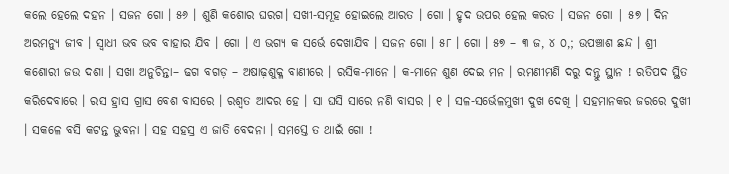କଲେ ହେଲେ ଦହନ । ସଜନ ଗୋ । ୫୬ । ଶୁଣି କଶୋର ଘରଗ। ସଖୀ-ସମୂହ ହୋଇଲେ ଆରତ । ଗୋ । ହୃଦ ଉପର ହେଲ କରତ । ସଜନ ଗୋ | ୫୭ । ଦିନ ଅରମନ୍ୟୁ ଜୀବ । ସ୍ୱାଧୀ ଭବ ଭବ ବାହାର ଯିବ । ଗୋ । ଏ ଭଗ୍ୟ କ ସର୍ଭେ ଦେଖାଯିବ । ସଜନ ଗୋ । ୫୮ । ଗୋ । ୫୭ – ୩ ଜ, ୪ ୦,; ଉପଞ୍ଚାଶ ଛନ୍ଦ । ଶ୍ରୀ କଶୋରୀ ଜଉ ଦଶା । ସଖା ଅନୁଚିନ୍ତା– ଢଗ ବଗଡ଼ – ଅଷାଢ଼ଶୁକ୍ଳ ବାଣୀରେ । ରସିକ-ମାନେ । କ-ମାନେ ଶୁଣ ଦେଇ ମନ । ରମଣୀମଣି ଦରୁ ଦନ୍ତୁ ସ୍ଥାନ ! ରତିପଦ ସ୍ଥିତ କରିଦେବାରେ । ରସ ହ୍ରାସ ଗ୍ରାସ ବେଶ ବାସରେ । ରଶ୍ୱତ ଆଦର ହେ । ସା ଘସି ସାରେ ନଣି ବାସର । ୧ । ସଳ-ସର୍ଭେଳମୁଖୀ ଦୁଖ ଦେଖି । ସହମାନକର ଜରରେ ଦୁଖୀ । ସକଳେ ବସି କଟନ୍ତ ଭୁବନା । ସହ ସହସ୍ର ଏ ଜାତି ବେଦନା । ସମସ୍ତେ ତ ଥାଇଁ ଗୋ !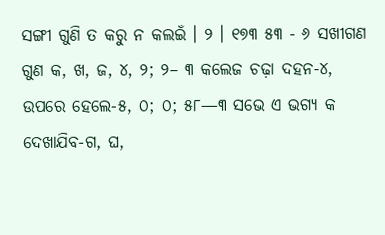ସଙ୍ଗୀ ଗୁଣି ତ କରୁ ନ କଲଇଁ । ୨ । ୧୭୩ ୫୩ - ୬ ସଖୀଗଣ ଗୁଣ କ, ଖ, ଜ, ୪, ୨; ୨– ୩ କଲେଜ ଚଢ଼ା ଦହନ-୪, ଉପରେ ହେଲେ-୫, ୦; ୦; ୫୮—୩ ସଭେ ଏ ଭଗ୍ୟ କ ଦେଖାଯିବ-ଗ, ଘ,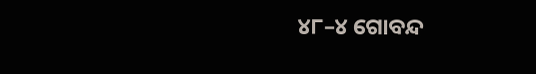୪୮–୪ ଗୋବନ୍ଦ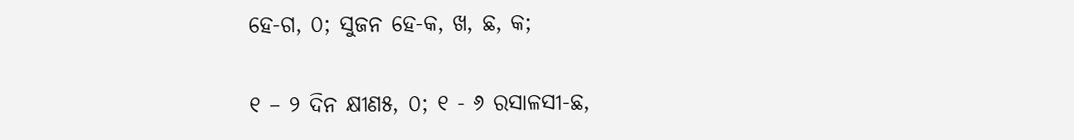ହେ-ଗ, ୦; ସୁଜନ ହେ-କ, ଖ, ଛ, କ;

୧ – ୨ ଦିନ କ୍ଷୀଣ୫, ୦; ୧ - ୬ ରସାଳସୀ-ଛ,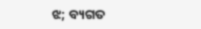ଝ; ବ୍ୟଗତ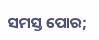ସମସ୍ତ ପୋର;